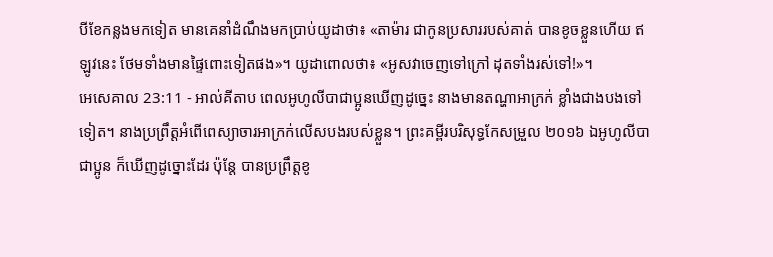បីខែកន្លងមកទៀត មានគេនាំដំណឹងមកប្រាប់យូដាថា៖ «តាម៉ារ ជាកូនប្រសាររបស់គាត់ បានខូចខ្លួនហើយ ឥឡូវនេះ ថែមទាំងមានផ្ទៃពោះទៀតផង»។ យូដាពោលថា៖ «អូសវាចេញទៅក្រៅ ដុតទាំងរស់ទៅ!»។
អេសេគាល 23:11 - អាល់គីតាប ពេលអូហូលីបាជាប្អូនឃើញដូច្នេះ នាងមានតណ្ហាអាក្រក់ ខ្លាំងជាងបងទៅទៀត។ នាងប្រព្រឹត្តអំពើពេស្យាចារអាក្រក់លើសបងរបស់ខ្លួន។ ព្រះគម្ពីរបរិសុទ្ធកែសម្រួល ២០១៦ ឯអូហូលីបា ជាប្អូន ក៏ឃើញដូច្នោះដែរ ប៉ុន្តែ បានប្រព្រឹត្តខូ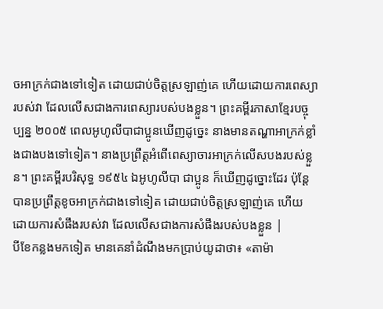ចអាក្រក់ជាងទៅទៀត ដោយជាប់ចិត្តស្រឡាញ់គេ ហើយដោយការពេស្យារបស់វា ដែលលើសជាងការពេស្យារបស់បងខ្លួន។ ព្រះគម្ពីរភាសាខ្មែរបច្ចុប្បន្ន ២០០៥ ពេលអូហូលីបាជាប្អូនឃើញដូច្នេះ នាងមានតណ្ហាអាក្រក់ខ្លាំងជាងបងទៅទៀត។ នាងប្រព្រឹត្តអំពើពេស្យាចារអាក្រក់លើសបងរបស់ខ្លួន។ ព្រះគម្ពីរបរិសុទ្ធ ១៩៥៤ ឯអូហូលីបា ជាប្អូន ក៏ឃើញដូច្នោះដែរ ប៉ុន្តែបានប្រព្រឹត្តខូចអាក្រក់ជាងទៅទៀត ដោយជាប់ចិត្តស្រឡាញ់គេ ហើយដោយការសំផឹងរបស់វា ដែលលើសជាងការសំផឹងរបស់បងខ្លួន |
បីខែកន្លងមកទៀត មានគេនាំដំណឹងមកប្រាប់យូដាថា៖ «តាម៉ា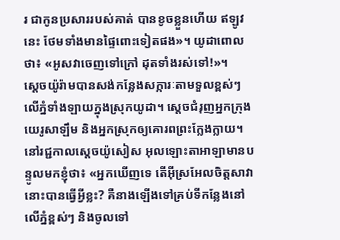រ ជាកូនប្រសាររបស់គាត់ បានខូចខ្លួនហើយ ឥឡូវនេះ ថែមទាំងមានផ្ទៃពោះទៀតផង»។ យូដាពោលថា៖ «អូសវាចេញទៅក្រៅ ដុតទាំងរស់ទៅ!»។
ស្តេចយ៉ូរ៉ាមបានសង់កន្លែងសក្ការៈតាមទួលខ្ពស់ៗ លើភ្នំទាំងឡាយក្នុងស្រុកយូដា។ ស្តេចជំរុញអ្នកក្រុងយេរូសាឡឹម និងអ្នកស្រុកឲ្យគោរពព្រះក្លែងក្លាយ។
នៅរជ្ជកាលស្តេចយ៉ូសៀស អុលឡោះតាអាឡាមានបន្ទូលមកខ្ញុំថា៖ «អ្នកឃើញទេ តើអ៊ីស្រអែលចិត្តសាវានោះបានធ្វើអ្វីខ្លះ? គឺនាងឡើងទៅគ្រប់ទីកន្លែងនៅលើភ្នំខ្ពស់ៗ និងចូលទៅ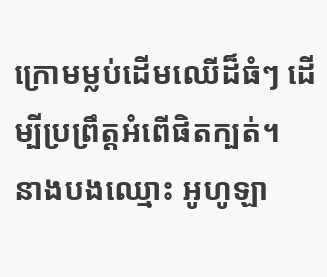ក្រោមម្លប់ដើមឈើដ៏ធំៗ ដើម្បីប្រព្រឹត្តអំពើផិតក្បត់។
នាងបងឈ្មោះ អូហូឡា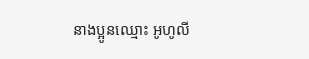នាងប្អូនឈ្មោះ អូហូលី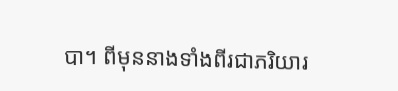បា។ ពីមុននាងទាំងពីរជាភរិយារ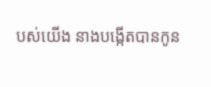បស់យើង នាងបង្កើតបានកូន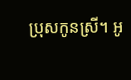ប្រុសកូនស្រី។ អូ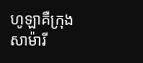ហូឡាគឺក្រុងសាម៉ារី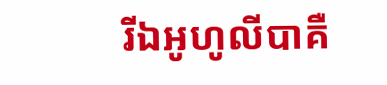រីឯអូហូលីបាគឺ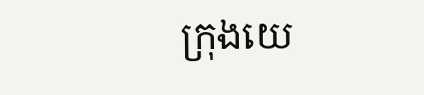ក្រុងយេ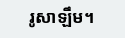រូសាឡឹម។